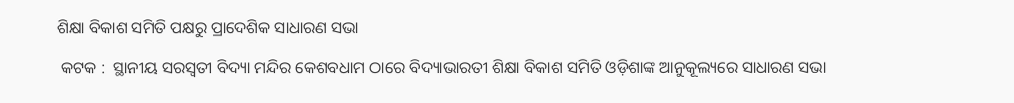ଶିକ୍ଷା ବିକାଶ ସମିତି ପକ୍ଷରୁ ପ୍ରାଦେଶିକ ସାଧାରଣ ସଭା

 କଟକ :  ସ୍ଥାନୀୟ ସରସ୍ୱତୀ ବିଦ୍ୟା ମନ୍ଦିର କେଶବଧାମ ଠାରେ ବିଦ୍ୟାଭାରତୀ ଶିକ୍ଷା ବିକାଶ ସମିତି ଓଡ଼ିଶାଙ୍କ ଆନୁକୂଲ୍ୟରେ ସାଧାରଣ ସଭା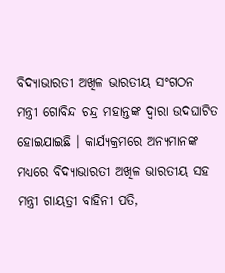ବିଦ୍ୟାଭାରତୀ ଅଖିଳ ଭାରତୀୟ ସଂଗଠନ ମନ୍ତ୍ରୀ ଗୋବିନ୍ଦ ଚନ୍ଦ୍ର ମହାନ୍ତଙ୍କ ଦ୍ୱାରା ଉଦଘାଟିତ ହୋଇଯାଇଛି । କାର୍ଯ୍ୟକ୍ରମରେ ଅନ୍ୟମାନଙ୍କ ମଧ୍ୟରେ ବିଦ୍ୟାଭାରତୀ ଅଖିଳ ଭାରତୀୟ ସହ ମନ୍ତ୍ରୀ ଗାୟତ୍ରୀ ବାହିନୀ ପତି,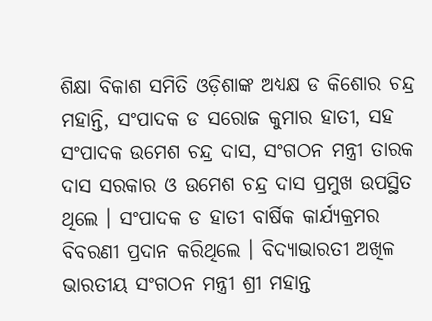ଶିକ୍ଷା ବିକାଶ ସମିତି ଓଡ଼ିଶାଙ୍କ ଅଧ୍ୟକ୍ଷ ଡ କିଶୋର ଚନ୍ଦ୍ର ମହାନ୍ତି, ସଂପାଦକ ଡ ସରୋଜ କୁମାର ହାତୀ, ସହ ସଂପାଦକ ଉମେଶ ଚନ୍ଦ୍ର ଦାସ, ସଂଗଠନ ମନ୍ତ୍ରୀ ତାରକ ଦାସ ସରକାର ଓ ଉମେଶ ଚନ୍ଦ୍ର ଦାସ ପ୍ରମୁଖ ଉପସ୍ଥିତ ଥିଲେ । ସଂପାଦକ ଡ ହାତୀ ବାର୍ଷିକ କାର୍ଯ୍ୟକ୍ରମର ବିବରଣୀ ପ୍ରଦାନ କରିଥିଲେ । ବିଦ୍ୟାଭାରତୀ ଅଖିଳ ଭାରତୀୟ ସଂଗଠନ ମନ୍ତ୍ରୀ ଶ୍ରୀ ମହାନ୍ତ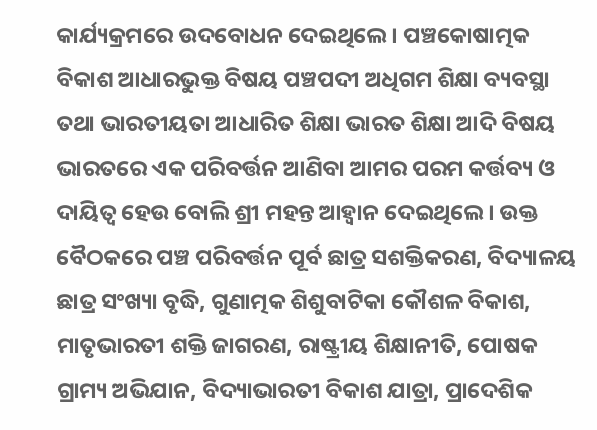କାର୍ଯ୍ୟକ୍ରମରେ ଉଦବୋଧନ ଦେଇଥିଲେ । ପଞ୍ଚକୋଷାତ୍ମକ ବିକାଶ ଆଧାରଭୁକ୍ତ ବିଷୟ ପଞ୍ଚପଦୀ ଅଧିଗମ ଶିକ୍ଷା ବ୍ୟବସ୍ଥା ତଥା ଭାରତୀୟତା ଆଧାରିତ ଶିକ୍ଷା ଭାରତ ଶିକ୍ଷା ଆଦି ବିଷୟ ଭାରତରେ ଏକ ପରିବର୍ତ୍ତନ ଆଣିବା ଆମର ପରମ କର୍ତ୍ତବ୍ୟ ଓ ଦାୟିତ୍ୱ ହେଉ ବୋଲି ଶ୍ରୀ ମହନ୍ତ ଆହ୍ୱାନ ଦେଇଥିଲେ । ଉକ୍ତ ବୈଠକରେ ପଞ୍ଚ ପରିବର୍ତ୍ତନ ପୂର୍ବ ଛାତ୍ର ସଶକ୍ତିକରଣ, ବିଦ୍ୟାଳୟ ଛାତ୍ର ସଂଖ୍ୟା ବୃଦ୍ଧି, ଗୁଣାତ୍ମକ ଶିଶୁବାଟିକା କୌଶଳ ବିକାଶ, ମାତୃଭାରତୀ ଶକ୍ତି ଜାଗରଣ, ରାଷ୍ଟ୍ରୀୟ ଶିକ୍ଷାନୀତି, ପୋଷକ ଗ୍ରାମ୍ୟ ଅଭିଯାନ, ବିଦ୍ୟାଭାରତୀ ବିକାଶ ଯାତ୍ରା, ପ୍ରାଦେଶିକ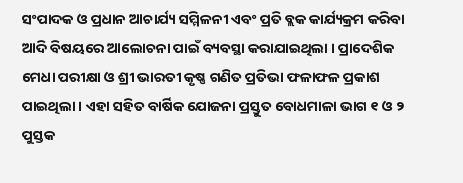ସଂପାଦକ ଓ ପ୍ରଧାନ ଆଚାର୍ଯ୍ୟ ସମ୍ମିଳନୀ ଏବଂ ପ୍ରତି ବ୍ଲକ କାର୍ଯ୍ୟକ୍ରମ କରିବା ଆଦି ବିଷୟରେ ଆଲୋଚନା ପାଇଁ ବ୍ୟବସ୍ଥା କରାଯାଇଥିଲା । ପ୍ରାଦେଶିକ ମେଧା ପରୀକ୍ଷା ଓ ଶ୍ରୀ ଭାରତୀ କୃଷ୍ଣ ଗଣିତ ପ୍ରତିଭା ଫଳାଫଳ ପ୍ରକାଶ ପାଇଥିଲା । ଏହା ସହିତ ବାର୍ଷିକ ଯୋଜନା ପ୍ରସ୍ତୁତ ବୋଧମାଳା ଭାଗ ୧ ଓ ୨ ପୁସ୍ତକ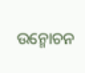ଉନ୍ମୋଚନ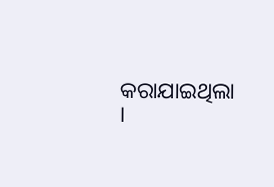କରାଯାଇଥିଲା ।